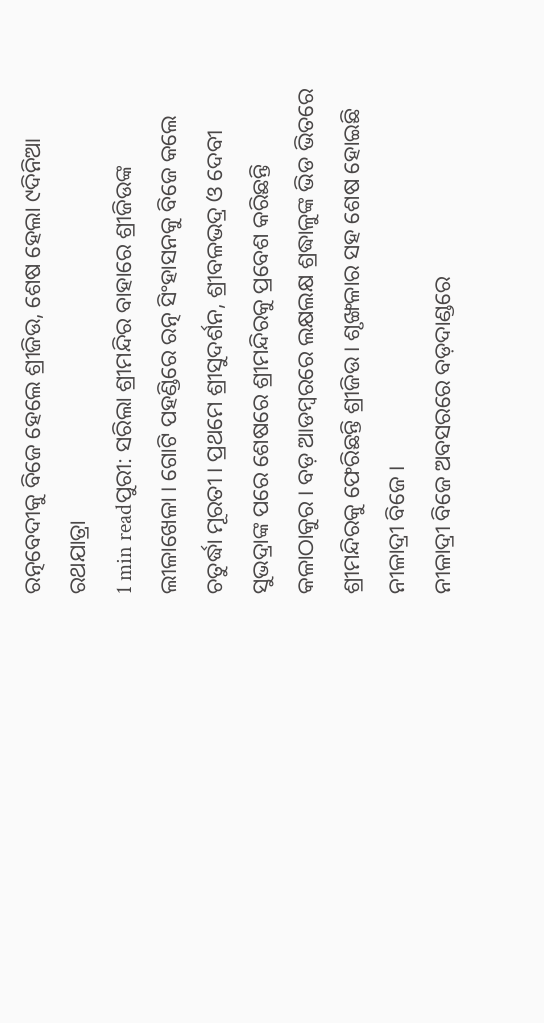ରତ୍ନବେଦୀକୁ ବିଜେ ହେଲେ ଶ୍ରୀଜିଉ, ଶେଷ ହେଲା ୯ଦିନିଆ ରଥଯାତ୍ରା
1 min readପୁରୀ: ସରିଲା ଶ୍ରୀମନ୍ଦିର ବାହାରେ ଶ୍ରୀଜିଉଙ୍କ ଲୀଳାଖେଳା । ଗୋଟି ପହଣ୍ଡିରେ ରତ୍ନ ସିଂହାସନକୁ ବିଜେ କଲେ ଚତୁର୍ଦ୍ଧା ମୂରତୀ । ପ୍ରଥମେ ଶ୍ରୀସୁଦର୍ଶନ, ଶ୍ରୀବଳଭଦ୍ର ଓ ଦେବୀ ସୁଭଦ୍ରାଙ୍କ ପରେ ଶେଷରେ ଶ୍ରୀମନ୍ଦିରକୁ ପ୍ରବେଶ କରିଛନ୍ତି କଳାଠାକୁର । ବଡ଼ ଆଡମ୍ବରରେ ଲକ୍ଷଲକ୍ଷ ଶ୍ରଦ୍ଧାଳୁଙ୍କ ଭିଡ ଭିତରେ ଶ୍ରୀମନ୍ଦିରକୁ ଫେରିଛନ୍ତି ଶ୍ରୀଜିଉ । ଶୃଙ୍ଖଳାର ସହ ଶେଷ ହୋଇଛି ନୀଳାଦ୍ରୀ ବିଜେ ।
ନୀଳାଦ୍ରୀ ବିଜେ ଅବସରରେ ବଡ଼ଦାଣ୍ଡରେ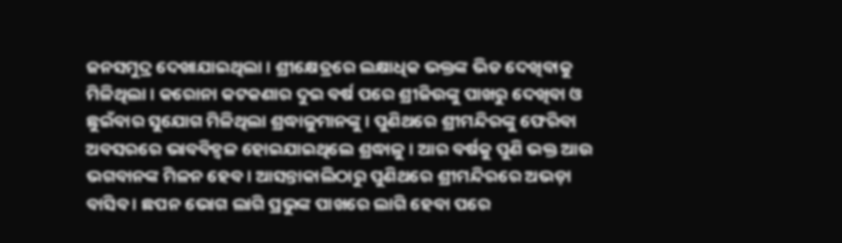ଜନସମୁଦ୍ର ଦେଖାଯାଇଥିଲା । ଶ୍ରୀକ୍ଷେତ୍ରରେ ଲକ୍ଷାଧିକ ଭକ୍ତଙ୍କ ଭିଡ ଦେଖିବାକୁ ମିଳିଥିଲା । କରୋନା କଟକଣାର ଦୁଇ ବର୍ଷ ପରେ ଶ୍ରୀଜିଉଙ୍କୁ ପାଖରୁ ଦେଖିବା ଓ ଛୁଇଁବାର ସୁଯୋଗ ମିଳିଥିଲା ଶ୍ରଦ୍ଧାଳୁମାନଙ୍କୁ । ପୁଣିଥରେ ଶ୍ରୀମନ୍ଦିରଙ୍କୁ ଫେରିବା ଅବସରରେ ଭାବବିହ୍ୱଳ ହୋଇଯାଇଥିଲେ ଶ୍ରଦ୍ଧାଳୁ । ଆର ବର୍ଷକୁ ପୁଣି ଭକ୍ତ ଆଉ ଭଗବାନଙ୍କ ମିଳନ ହେବ । ଆସନ୍ତାକାଲିଠାରୁ ପୁଣିଥରେ ଶ୍ରୀମନ୍ଦିରରେ ଅଭଡ଼ା ବାସିବ । ଛପନ ଭୋଗ ଲାଗି ପ୍ରଭୁଙ୍କ ପାଖରେ ଲାଗି ହେବା ପରେ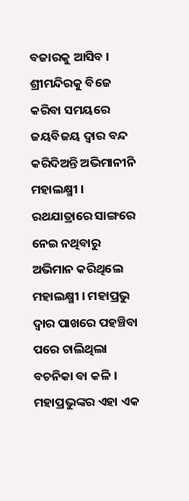ବଜାରକୁ ଆସିବ ।
ଶ୍ରୀମନ୍ଦିରକୁ ବିଜେ କରିବା ସମୟରେ ଜୟବିଜୟ ଦ୍ବାର ବନ୍ଦ କରିଦିଅନ୍ତି ଅଭିମାନୀନି ମହାଲକ୍ଷ୍ମୀ । ରଥଯାତ୍ରାରେ ସାଙ୍ଗରେ ନେଇ ନଥିବାରୁ ଅଭିମାନ କରିଥିଲେ ମହାଲକ୍ଷ୍ମୀ । ମହାପ୍ରଭୁ ଦ୍ବାର ପାଖରେ ପହଞ୍ଚିବା ପରେ ଚାଲିଥିଲା ବଚନିକା ବା କଳି । ମହାପ୍ରଭୁଙ୍କର ଏହା ଏକ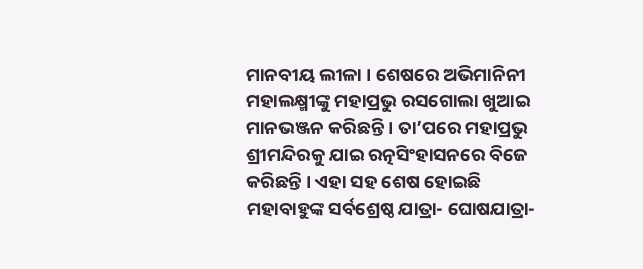ମାନବୀୟ ଲୀଳା । ଶେଷରେ ଅଭିମାନିନୀ ମହାଲକ୍ଷ୍ମୀଙ୍କୁ ମହାପ୍ରଭୁ ରସଗୋଲା ଖୁଆଇ ମାନଭଞ୍ଜନ କରିଛନ୍ତି । ତା’ପରେ ମହାପ୍ରଭୁ ଶ୍ରୀମନ୍ଦିରକୁ ଯାଇ ରତ୍ନସିଂହାସନରେ ବିଜେ କରିଛନ୍ତି । ଏହା ସହ ଶେଷ ହୋଇଛି ମହାବାହୁଙ୍କ ସର୍ବଶ୍ରେଷ୍ଠ ଯାତ୍ରା- ଘୋଷଯାତ୍ରା-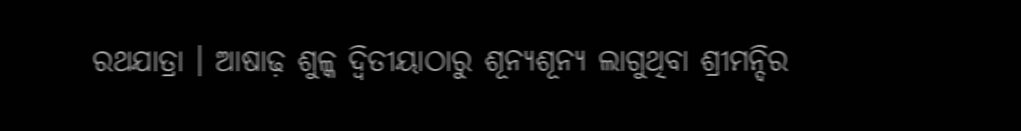ରଥଯାତ୍ରା । ଆଷାଢ଼ ଶୁଳ୍କ ଦ୍ବିତୀୟାଠାରୁ ଶୂନ୍ୟଶୂନ୍ୟ ଲାଗୁଥିବା ଶ୍ରୀମନ୍ଦିର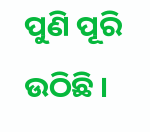ପୁଣି ପୂରି ଉଠିଛି ।